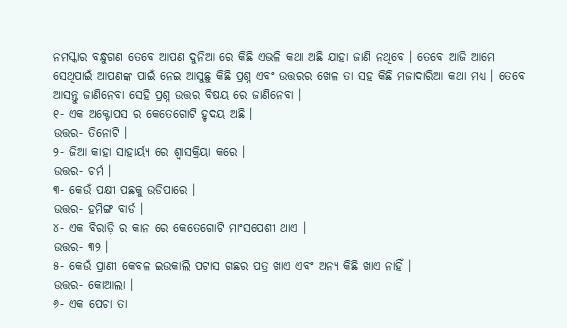ନମସ୍କାର ବନ୍ଧୁଗଣ ତେବେ ଆପଣ ଦୁନିଆ ରେ କିଛି ଏଭଳି କଥା ଅଛି ଯାହା ଜାଣି ନଥିବେ । ତେବେ ଆଜି ଆମେ ସେଥିପାଇଁ ଆପଣଙ୍କ ପାଇଁ ନେଇ ଆସୁଛୁ କିଛି ପ୍ରଶ୍ନ ଏବଂ ଉତ୍ତରର ଖେଳ ତା ସହ କିଛି ମଜାଦାରିଆ କଥା ମଧ୍ୟ । ତେବେ ଆସନ୍ତୁ ଜାଣିନେବା ସେହି ପ୍ରଶ୍ନ ଉତ୍ତର ବିଷୟ ରେ ଜାଣିନେବା ।
୧- ଏକ ଅକ୍ଟୋପସ ର କେତେଗୋଟି ହୃଦୟ ଅଛି ।
ଉତ୍ତର- ତିନୋଟି ।
୨- ଜିଆ କାହା ସାହାର୍ୟ୍ଯ ରେ ଶ୍ୱାସକ୍ରିୟା କରେ ।
ଉତ୍ତର- ଚର୍ମ ।
୩- କେଉଁ ପକ୍ଷୀ ପଛକୁ ଉଡିପାରେ ।
ଉତ୍ତର- ହମିଙ୍ଗ ବାର୍ଡ ।
୪- ଏକ ବିରାଡ଼ି ର କାନ ରେ କେତେଗୋଟି ମାଂସପେଶୀ ଥାଏ ।
ଉତ୍ତର- ୩୨ ।
୫- କେଉଁ ପ୍ରାଣୀ କେବଳ ଇଉକାଲି ପଟାସ ଗଛର ପତ୍ର ଖାଏ ଏବଂ ଅନ୍ୟ କିଛି ଖାଏ ନାହିଁ ।
ଉତ୍ତର- କୋଆଲା ।
୬- ଏକ ପେଚା ତା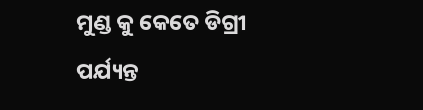ମୁଣ୍ଡ କୁ କେତେ ଡିଗ୍ରୀ ପର୍ଯ୍ୟନ୍ତ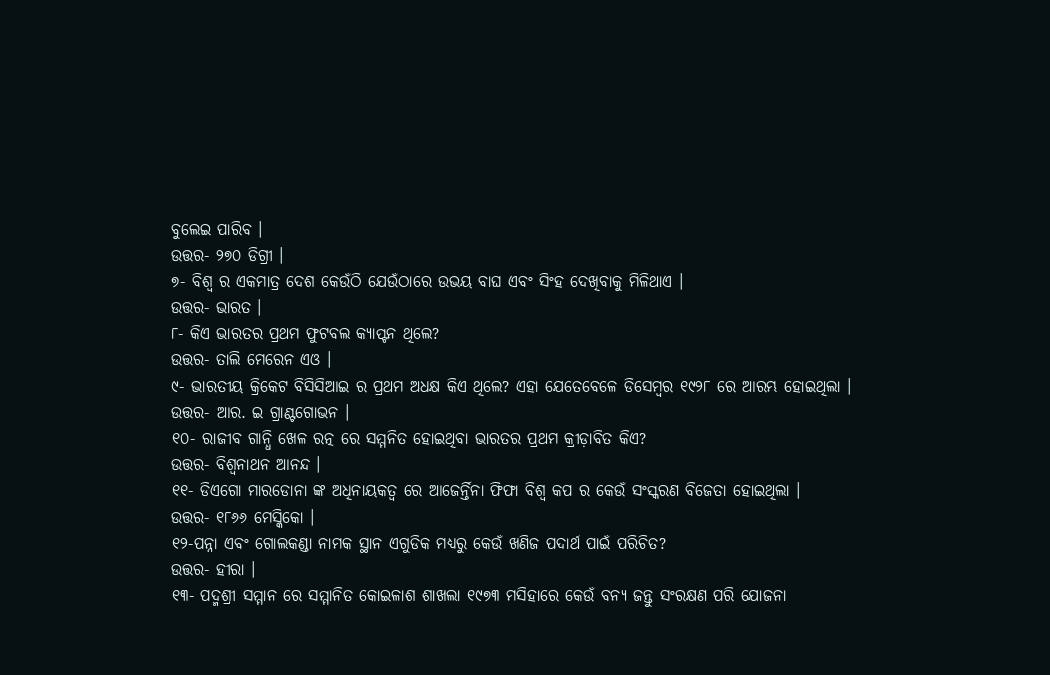ବୁଲେଇ ପାରିବ ।
ଉତ୍ତର- ୨୭୦ ଡିଗ୍ରୀ ।
୭- ବିଶ୍ୱ ର ଏକମାତ୍ର ଦେଶ କେଉଁଠି ଯେଉଁଠାରେ ଉଭୟ ବାଘ ଏବଂ ସିଂହ ଦେଖିବାକୁ ମିଳିଥାଏ ।
ଉତ୍ତର- ଭାରତ ।
୮- କିଏ ଭାରତର ପ୍ରଥମ ଫୁଟବଲ କ୍ୟାପ୍ଟନ ଥିଲେ?
ଉତ୍ତର- ତାଲି ମେରେନ ଏଓ ।
୯- ଭାରତୀୟ କ୍ରିକେଟ ବିସିସିଆଇ ର ପ୍ରଥମ ଅଧକ୍ଷ କିଏ ଥିଲେ? ଏହା ଯେତେବେଳେ ଡିସେମ୍ବର ୧୯୨୮ ରେ ଆରମ୍ଭ ହୋଇଥିଲା ।
ଉତ୍ତର- ଆର. ଇ ଗ୍ରାଣ୍ଟଗୋଭନ ।
୧୦- ରାଜୀବ ଗାନ୍ଧି ଖେଳ ରତ୍ନ ରେ ସମ୍ମନିତ ହୋଇଥିବା ଭାରତର ପ୍ରଥମ କ୍ରୀଡ଼ାବିତ କିଏ?
ଉତ୍ତର- ବିଶ୍ୱନାଥନ ଆନନ୍ଦ ।
୧୧- ଡିଏଗୋ ମାରଡୋନା ଙ୍କ ଅଧିନାୟକତ୍ୱ ରେ ଆଜେର୍ନ୍ତିନା ଫିଫା ବିଶ୍ୱ କପ ର କେଉଁ ସଂସ୍କରଣ ବିଜେତା ହୋଇଥିଲା ।
ଉତ୍ତର- ୧୮୬୬ ମେସ୍କିକୋ ।
୧୨-ପନ୍ନା ଏବଂ ଗୋଲକଣ୍ଡା ନାମକ ସ୍ଥାନ ଏଗୁଡିକ ମଧ୍ୟରୁ କେଉଁ ଖଣିଜ ପଦାର୍ଥ ପାଇଁ ପରିଚିତ?
ଉତ୍ତର- ହୀରା ।
୧୩- ପଦ୍ମଶ୍ରୀ ସମ୍ମାନ ରେ ସମ୍ମାନିତ କୋଇଳାଶ ଶାଖଲା ୧୯୭୩ ମସିହାରେ କେଉଁ ବନ୍ୟ ଜନ୍ତୁ ସଂରକ୍ଷଣ ପରି ଯୋଜନା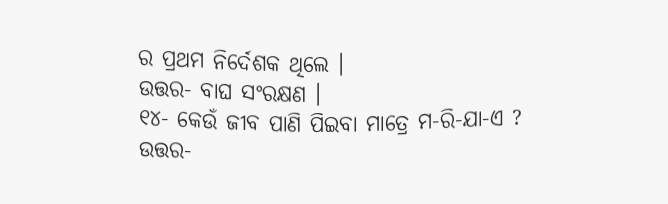ର ପ୍ରଥମ ନିର୍ଦେଶକ ଥିଲେ ।
ଉତ୍ତର- ବାଘ ସଂରକ୍ଷଣ ।
୧୪- କେଉଁ ଜୀବ ପାଣି ପିଇବା ମାତ୍ରେ ମ-ରି-ଯା-ଏ ?
ଉତ୍ତର-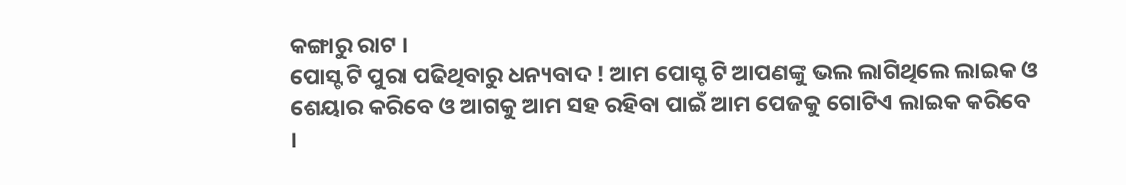କଙ୍ଗାରୁ ରାଟ ।
ପୋସ୍ଟ ଟି ପୁରା ପଢିଥିବାରୁ ଧନ୍ୟବାଦ ! ଆମ ପୋସ୍ଟ ଟି ଆପଣଙ୍କୁ ଭଲ ଲାଗିଥିଲେ ଲାଇକ ଓ ଶେୟାର କରିବେ ଓ ଆଗକୁ ଆମ ସହ ରହିବା ପାଇଁ ଆମ ପେଜକୁ ଗୋଟିଏ ଲାଇକ କରିବେ ।